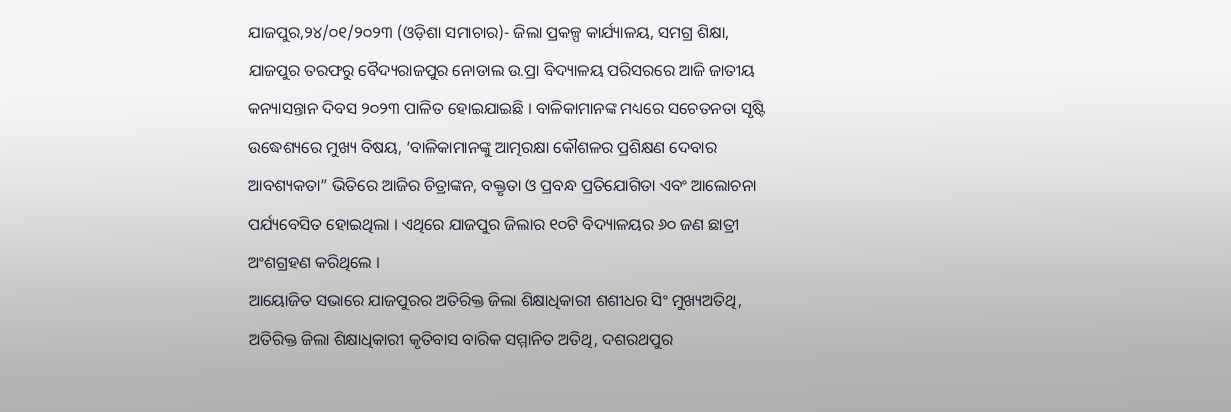ଯାଜପୁର,୨୪/୦୧/୨୦୨୩ (ଓଡ଼ିଶା ସମାଚାର)- ଜିଲା ପ୍ରକଳ୍ପ କାର୍ଯ୍ୟାଳୟ, ସମଗ୍ର ଶିକ୍ଷା, ଯାଜପୁର ତରଫରୁ ବୈଦ୍ୟରାଜପୁର ନୋଡାଲ ଉ.ପ୍ରା ବିଦ୍ୟାଳୟ ପରିସରରେ ଆଜି ଜାତୀୟ କନ୍ୟାସନ୍ତାନ ଦିବସ ୨୦୨୩ ପାଳିତ ହୋଇଯାଇଛି । ବାଳିକାମାନଙ୍କ ମଧ୍ୟରେ ସଚେତନତା ସୃଷ୍ଟି ଉଦ୍ଧେଶ୍ୟରେ ମୁଖ୍ୟ ବିଷୟ, ‘ବାଳିକାମାନଙ୍କୁ ଆତ୍ମରକ୍ଷା କୌଶଳର ପ୍ରଶିକ୍ଷଣ ଦେବାର ଆବଶ୍ୟକତା” ଭିତିରେ ଆଜିର ଚିତ୍ରାଙ୍କନ, ବକ୍ତୃତା ଓ ପ୍ରବନ୍ଧ ପ୍ରତିଯୋଗିତା ଏବଂ ଆଲୋଚନା ପର୍ଯ୍ୟବେସିତ ହୋଇଥିଲା । ଏଥିରେ ଯାଜପୁର ଜିଲାର ୧୦ଟି ବିଦ୍ୟାଳୟର ୬୦ ଜଣ ଛାତ୍ରୀ ଅଂଶଗ୍ରହଣ କରିଥିଲେ ।
ଆୟୋଜିତ ସଭାରେ ଯାଜପୁରର ଅତିରିକ୍ତ ଜିଲା ଶିକ୍ଷାଧିକାରୀ ଶଶୀଧର ସିଂ ମୁଖ୍ୟଅତିଥି, ଅତିରିକ୍ତ ଜିଲା ଶିକ୍ଷାଧିକାରୀ କୃତିବାସ ବାରିକ ସମ୍ମାନିତ ଅତିଥି, ଦଶରଥପୁର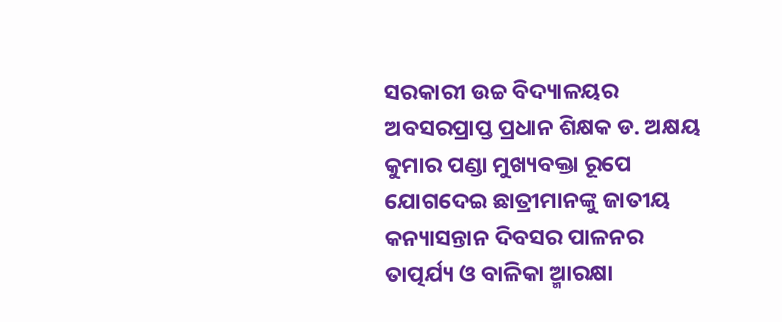ସରକାରୀ ଉଚ୍ଚ ବିଦ୍ୟାଳୟର ଅବସରପ୍ରାପ୍ତ ପ୍ରଧାନ ଶିକ୍ଷକ ଡ. ଅକ୍ଷୟ କୁମାର ପଣ୍ଡା ମୁଖ୍ୟବକ୍ତା ରୂପେ ଯୋଗଦେଇ ଛାତ୍ରୀମାନଙ୍କୁ ଜାତୀୟ କନ୍ୟାସନ୍ତାନ ଦିବସର ପାଳନର ତାତ୍ପର୍ଯ୍ୟ ଓ ବାଳିକା ଆ୍ମରକ୍ଷା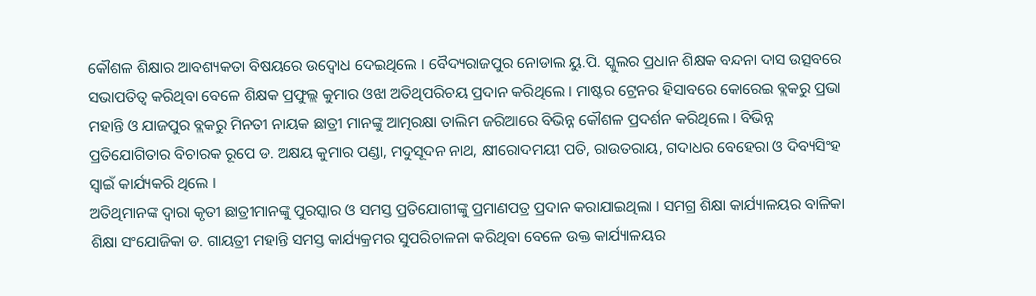କୌଶଳ ଶିକ୍ଷାର ଆବଶ୍ୟକତା ବିଷୟରେ ଉଦ୍ବୋଧ ଦେଇଥିଲେ । ବୈଦ୍ୟରାଜପୁର ନୋଡାଲ ୟୁ.ପି. ସ୍କୁଲର ପ୍ରଧାନ ଶିକ୍ଷକ ବନ୍ଦନା ଦାସ ଉତ୍ସବରେ ସଭାପତିତ୍ୱ କରିଥିବା ବେଳେ ଶିକ୍ଷକ ପ୍ରଫୁଲ୍ଲ କୁମାର ଓଝା ଅତିଥିପରିଚୟ ପ୍ରଦାନ କରିଥିଲେ । ମାଷ୍ଟର ଟ୍ରେନର ହିସାବରେ କୋରେଇ ବ୍ଲକରୁ ପ୍ରଭା ମହାନ୍ତି ଓ ଯାଜପୁର ବ୍ଲକରୁ ମିନତୀ ନାୟକ ଛାତ୍ରୀ ମାନଙ୍କୁ ଆତ୍ମରକ୍ଷା ତାଲିମ ଜରିଆରେ ବିଭିନ୍ନ କୌଶଳ ପ୍ରଦର୍ଶନ କରିଥିଲେ । ବିଭିନ୍ନ ପ୍ରତିଯୋଗିତାର ବିଚାରକ ରୂପେ ଡ. ଅକ୍ଷୟ କୁମାର ପଣ୍ଡା, ମଦୁସୂଦନ ନାଥ, କ୍ଷୀରୋଦମୟୀ ପତି, ରାଉତରାୟ, ଗଦାଧର ବେହେରା ଓ ଦିବ୍ୟସିଂହ ସ୍ୱାଇଁ କାର୍ଯ୍ୟକରି ଥିଲେ ।
ଅତିଥିମାନଙ୍କ ଦ୍ୱାରା କୃତୀ ଛାତ୍ରୀମାନଙ୍କୁ ପୁରସ୍କାର ଓ ସମସ୍ତ ପ୍ରତିଯୋଗୀଙ୍କୁ ପ୍ରମାଣପତ୍ର ପ୍ରଦାନ କରାଯାଇଥିଲା । ସମଗ୍ର ଶିକ୍ଷା କାର୍ଯ୍ୟାଳୟର ବାଳିକା ଶିକ୍ଷା ସଂଯୋଜିକା ଡ. ଗାୟତ୍ରୀ ମହାନ୍ତି ସମସ୍ତ କାର୍ଯ୍ୟକ୍ରମର ସୁପରିଚାଳନା କରିଥିବା ବେଳେ ଉକ୍ତ କାର୍ଯ୍ୟାଳୟର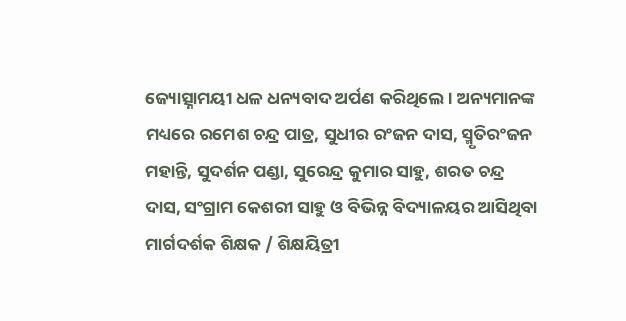ଜ୍ୟୋତ୍ସ୍ନାମୟୀ ଧଳ ଧନ୍ୟବାଦ ଅର୍ପଣ କରିଥିଲେ । ଅନ୍ୟମାନଙ୍କ ମଧ୍ୟରେ ରମେଶ ଚନ୍ଦ୍ର ପାତ୍ର, ସୁଧୀର ରଂଜନ ଦାସ, ସ୍ମୃତିରଂଜନ ମହାନ୍ତି, ସୁଦର୍ଶନ ପଣ୍ଡା, ସୁରେନ୍ଦ୍ର କୁମାର ସାହୁ, ଶରତ ଚନ୍ଦ୍ର ଦାସ, ସଂଗ୍ରାମ କେଶରୀ ସାହୁ ଓ ବିଭିନ୍ନ ବିଦ୍ୟାଳୟର ଆସିଥିବା ମାର୍ଗଦର୍ଶକ ଶିକ୍ଷକ / ଶିକ୍ଷୟିତ୍ରୀ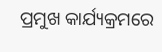ପ୍ରମୁଖ କାର୍ଯ୍ୟକ୍ରମରେ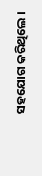ସହଯୋଗ କରିଥିଲେ ।